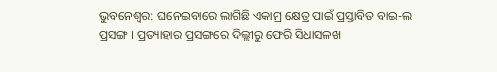ଭୁବନେଶ୍ବର: ଘନେଇବାରେ ଲାଗିଛି ଏକାମ୍ର କ୍ଷେତ୍ର ପାଇଁ ପ୍ରସ୍ତାବିତ ବାଇ-ଲ ପ୍ରସଙ୍ଗ । ପ୍ରତ୍ୟାହାର ପ୍ରସଙ୍ଗରେ ଦିଲ୍ଲୀରୁ ଫେରି ସିଧାସଳଖ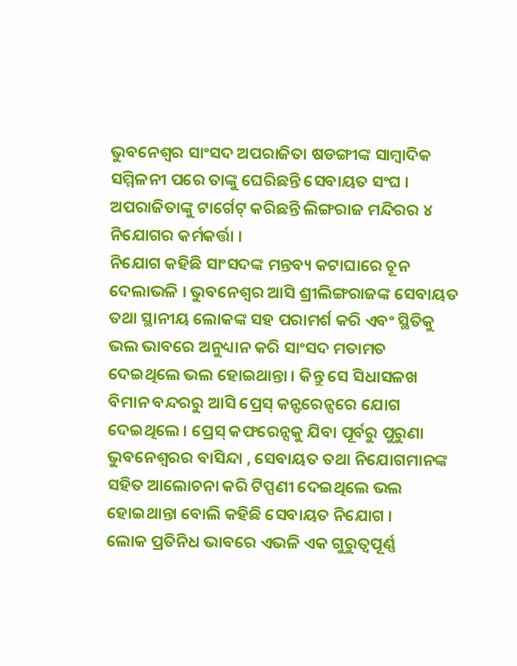ଭୁବନେଶ୍ବର ସାଂସଦ ଅପରାଜିତା ଷଡଙ୍ଗୀଙ୍କ ସାମ୍ବାଦିକ ସମ୍ମିଳନୀ ପରେ ତାଙ୍କୁ ଘେରିଛନ୍ତି ସେବାୟତ ସଂଘ । ଅପରାଜିତାଙ୍କୁ ଟାର୍ଗେଟ୍ କରିଛନ୍ତି ଲିଙ୍ଗରାଜ ମନ୍ଦିରର ୪ ନିଯୋଗର କର୍ମକର୍ତ୍ତା ।
ନିଯୋଗ କହିଛି ସାଂସଦଙ୍କ ମନ୍ତବ୍ୟ କଟାଘାରେ ଚୂନ ଦେଲାଭଳି । ଭୁବନେଶ୍ବର ଆସି ଶ୍ରୀଲିଙ୍ଗରାଜଙ୍କ ସେବାୟତ ତଥା ସ୍ଥାନୀୟ ଲୋକଙ୍କ ସହ ପରାମର୍ଶ କରି ଏବଂ ସ୍ଥିତିକୁ ଭଲ ଭାବରେ ଅନୁଧ୍ୟାନ କରି ସାଂସଦ ମତାମତ ଦେଇଥିଲେ ଭଲ ହୋଇଥାନ୍ତା । କିନ୍ତୁ ସେ ସିଧାସଳଖ ବିମାନ ବନ୍ଦରରୁ ଆସି ପ୍ରେସ୍ କନ୍ଫରେନ୍ସରେ ଯୋଗ ଦେଇଥିଲେ । ପ୍ରେସ୍ କଫରେନ୍ସକୁ ଯିବା ପୂର୍ବରୁ ପୁରୁଣା ଭୁବନେଶ୍ବରର ବାସିନ୍ଦା , ସେବାୟତ ତଥା ନିଯୋଗମାନଙ୍କ ସହିତ ଆଲୋଚନା କରି ଟିପ୍ପଣୀ ଦେଇଥିଲେ ଭଲ ହୋଇଥାନ୍ତା ବୋଲି କହିଛି ସେବାୟତ ନିଯୋଗ ।
ଲୋକ ପ୍ରତିନିଧ ଭାବରେ ଏଭଳି ଏକ ଗୁରୁତ୍ବପୂର୍ଣ୍ଣ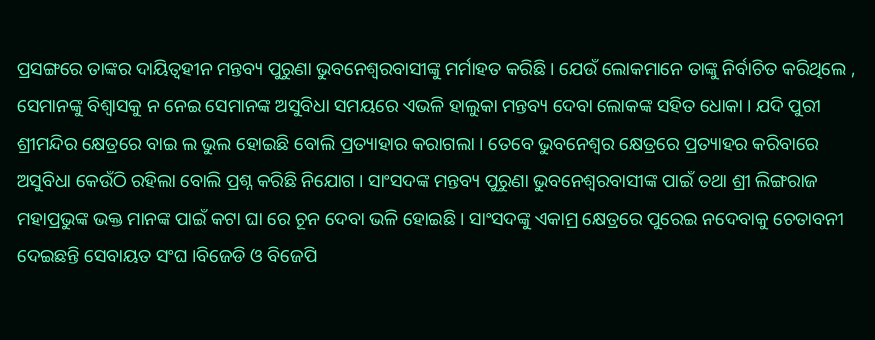ପ୍ରସଙ୍ଗରେ ତାଙ୍କର ଦାୟିତ୍ବହୀନ ମନ୍ତବ୍ୟ ପୁରୁଣା ଭୁବନେଶ୍ବରବାସୀଙ୍କୁ ମର୍ମାହତ କରିଛି । ଯେଉଁ ଲୋକମାନେ ତାଙ୍କୁ ନିର୍ବାଚିତ କରିଥିଲେ , ସେମାନଙ୍କୁ ବିଶ୍ବାସକୁ ନ ନେଇ ସେମାନଙ୍କ ଅସୁବିଧା ସମୟରେ ଏଭଳି ହାଲୁକା ମନ୍ତବ୍ୟ ଦେବା ଲୋକଙ୍କ ସହିତ ଧୋକା । ଯଦି ପୁରୀ ଶ୍ରୀମନ୍ଦିର କ୍ଷେତ୍ରରେ ବାଇ ଲ ଭୁଲ ହୋଇଛି ବୋଲି ପ୍ରତ୍ୟାହାର କରାଗଲା । ତେବେ ଭୁବନେଶ୍ବର କ୍ଷେତ୍ରରେ ପ୍ରତ୍ୟାହର କରିବାରେ ଅସୁବିଧା କେଉଁଠି ରହିଲା ବୋଲି ପ୍ରଶ୍ନ କରିଛି ନିଯୋଗ । ସାଂସଦଙ୍କ ମନ୍ତବ୍ୟ ପୁରୁଣା ଭୁବନେଶ୍ବରବାସୀଙ୍କ ପାଇଁ ତଥା ଶ୍ରୀ ଲିଙ୍ଗରାଜ ମହାପ୍ରଭୁଙ୍କ ଭକ୍ତ ମାନଙ୍କ ପାଇଁ କଟା ଘା ରେ ଚୂନ ଦେବା ଭଳି ହୋଇଛି । ସାଂସଦଙ୍କୁ ଏକାମ୍ର କ୍ଷେତ୍ରରେ ପୁରେଇ ନଦେବାକୁ ଚେତାବନୀ ଦେଇଛନ୍ତି ସେବାୟତ ସଂଘ ।ବିଜେଡି ଓ ବିଜେପି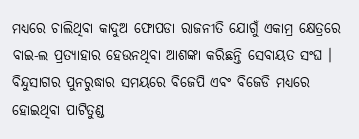ମଧ୍ୟରେ ଚାଲିଥିବା କାଦୁଅ ଫୋପଡା ରାଜନୀତି ଯୋଗୁଁ ଏକାମ୍ର କ୍ଷେତ୍ରରେ ବାଇ-ଲ ପ୍ରତ୍ୟାହାର ହେଉନଥିବା ଆଶଙ୍କା କରିଛନ୍ତି ସେବାୟତ ସଂଘ ।
ବିନ୍ଦୁସାଗର ପୁନରୁଦ୍ଧାର ସମୟରେ ବିଜେପି ଏବଂ ବିଜେଡି ମଧ୍ୟରେ ହୋଇଥିବା ପାଟିତୁଣ୍ଡ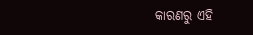କାରଣରୁ ଏହି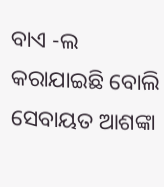ବାଏ -ଲ କରାଯାଇଛି ବୋଲି ସେବାୟତ ଆଶଙ୍କା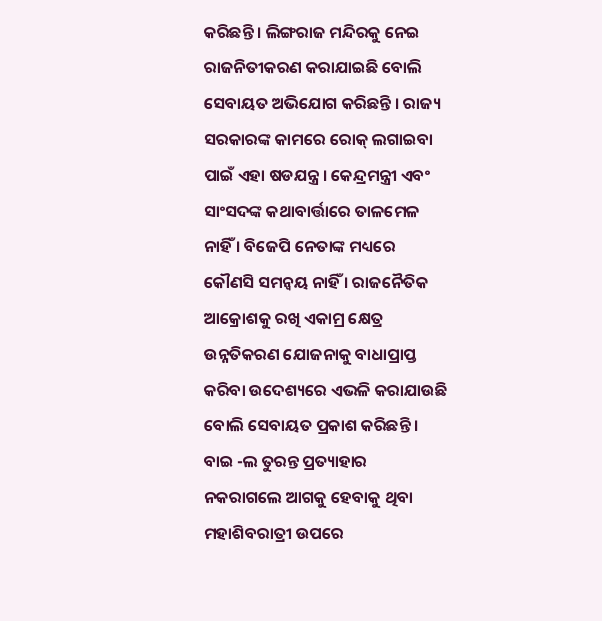କରିଛନ୍ତି । ଲିଙ୍ଗରାଜ ମନ୍ଦିରକୁ ନେଇ ରାଜନିତୀକରଣ କରାଯାଇଛି ବୋଲି ସେବାୟତ ଅଭିଯୋଗ କରିଛନ୍ତି । ରାଜ୍ୟ ସରକାରଙ୍କ କାମରେ ରୋକ୍ ଲଗାଇବା ପାଇଁ ଏହା ଷଡଯନ୍ତ୍ର । କେନ୍ଦ୍ରମନ୍ତ୍ରୀ ଏବଂ ସାଂସଦଙ୍କ କଥାବାର୍ତ୍ତାରେ ତାଳମେଳ ନାହିଁ । ବିଜେପି ନେତାଙ୍କ ମଧ୍ୟରେ କୌଣସି ସମନ୍ବୟ ନାହିଁ । ରାଜନୈତିକ ଆକ୍ରୋଶକୁ ରଖି ଏକାମ୍ର କ୍ଷେତ୍ର ଉନ୍ନତିକରଣ ଯୋଜନାକୁ ବାଧାପ୍ରାପ୍ତ କରିବା ଉଦେଶ୍ୟରେ ଏଭଳି କରାଯାଉଛି ବୋଲି ସେବାୟତ ପ୍ରକାଶ କରିଛନ୍ତି । ବାଇ -ଲ ତୁରନ୍ତ ପ୍ରତ୍ୟାହାର ନକରାଗଲେ ଆଗକୁ ହେବାକୁ ଥିବା ମହାଶିବରାତ୍ରୀ ଉପରେ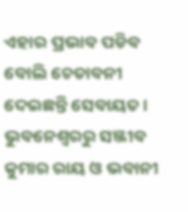ଏହାର ପ୍ରଭାବ ପଡିବ ବୋଲି ଚେତାବନୀ ଦେଇଛନ୍ତି ସେବାୟତ ।
ଭୁବନେଶ୍ବରରୁ ସଞ୍ଜୀବ କୁମାର ରାୟ ଓ ଭବାନୀ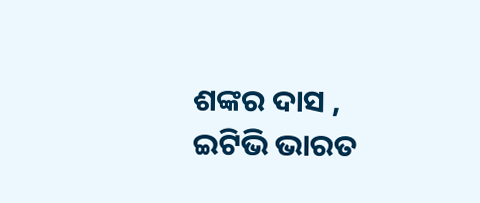ଶଙ୍କର ଦାସ , ଇଟିଭି ଭାରତ